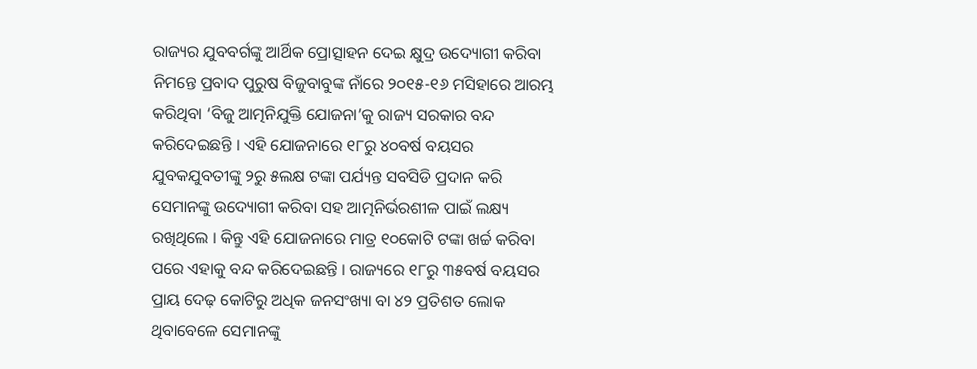ରାଜ୍ୟର ଯୁବବର୍ଗଙ୍କୁ ଆର୍ଥିକ ପ୍ରୋତ୍ସାହନ ଦେଇ କ୍ଷୁଦ୍ର ଉଦ୍ୟୋଗୀ କରିବା ନିମନ୍ତେ ପ୍ରବାଦ ପୁରୁଷ ବିଜୁବାବୁଙ୍କ ନାଁରେ ୨୦୧୫-୧୬ ମସିହାରେ ଆରମ୍ଭ କରିଥିବା ‘ବିଜୁ ଆତ୍ମନିଯୁକ୍ତି ଯୋଜନା’କୁ ରାଜ୍ୟ ସରକାର ବନ୍ଦ କରିଦେଇଛନ୍ତି । ଏହି ଯୋଜନାରେ ୧୮ରୁ ୪୦ବର୍ଷ ବୟସର ଯୁବକଯୁବତୀଙ୍କୁ ୨ରୁ ୫ଲକ୍ଷ ଟଙ୍କା ପର୍ଯ୍ୟନ୍ତ ସବସିଡି ପ୍ରଦାନ କରି ସେମାନଙ୍କୁ ଉଦ୍ୟୋଗୀ କରିବା ସହ ଆତ୍ମନିର୍ଭରଶୀଳ ପାଇଁ ଲକ୍ଷ୍ୟ ରଖିଥିଲେ । କିନ୍ତୁ ଏହି ଯୋଜନାରେ ମାତ୍ର ୧୦କୋଟି ଟଙ୍କା ଖର୍ଚ୍ଚ କରିବା ପରେ ଏହାକୁ ବନ୍ଦ କରିଦେଇଛନ୍ତି । ରାଜ୍ୟରେ ୧୮ରୁ ୩୫ବର୍ଷ ବୟସର ପ୍ରାୟ ଦେଢ଼ କୋଟିରୁ ଅଧିକ ଜନସଂଖ୍ୟା ବା ୪୨ ପ୍ରତିଶତ ଲୋକ ଥିବାବେଳେ ସେମାନଙ୍କୁ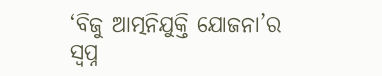‘ବିଜୁ ଆତ୍ମନିଯୁକ୍ତି ଯୋଜନା’ର ସ୍ୱପ୍ନ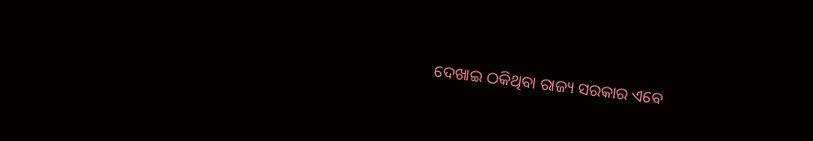ଦେଖାଇ ଠକିଥିବା ରାଜ୍ୟ ସରକାର ଏବେ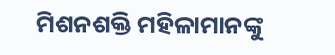ମିଶନଶକ୍ତି ମହିଳାମାନଙ୍କୁ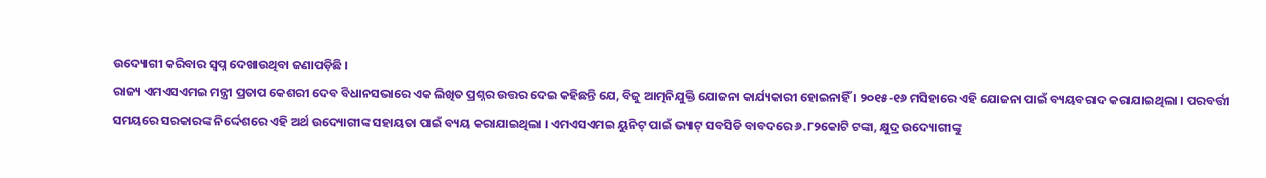ଉଦ୍ୟୋଗୀ କରିବାର ସ୍ୱପ୍ନ ଦେଖାଉଥିବା ଜଣାପଡ଼ିଛି ।
ରାଜ୍ୟ ଏମଏସଏମଇ ମନ୍ତ୍ରୀ ପ୍ରତାପ କେଶରୀ ଦେବ ବିଧାନସଭାରେ ଏକ ଲିଖିତ ପ୍ରଶ୍ନର ଉତ୍ତର ଦେଇ କହିଛନ୍ତି ଯେ, ବିଜୁ ଆତ୍ମନିଯୁକ୍ତି ଯୋଜନା କାର୍ଯ୍ୟକାରୀ ହୋଇନାହିଁ । ୨୦୧୫-୧୬ ମସିହାରେ ଏହି ଯୋଜନା ପାଇଁ ବ୍ୟୟବରାଦ କରାଯାଇଥିଲା । ପରବର୍ତ୍ତୀ ସମୟରେ ସରକାରଙ୍କ ନିର୍ଦ୍ଦେଶରେ ଏହି ଅର୍ଥ ଉଦ୍ୟୋଗୀଙ୍କ ସହାୟତା ପାଇଁ ବ୍ୟୟ କରାଯାଇଥିଲା । ଏମଏସଏମଇ ୟୁନିଟ୍ ପାଇଁ ଭ୍ୟାଟ୍ ସବସିଡି ବାବଦରେ ୬.୮୨କୋଟି ଟଙ୍କା, କ୍ଷୁଦ୍ର ଉଦ୍ୟୋଗୀଙ୍କୁ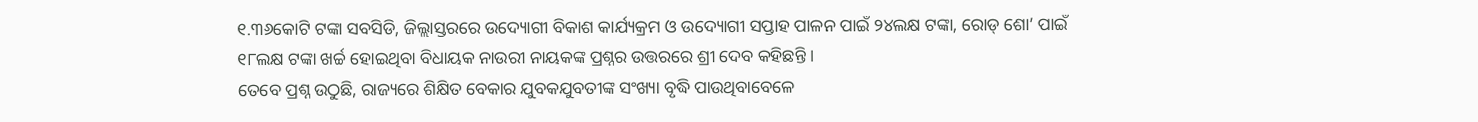୧.୩୬କୋଟି ଟଙ୍କା ସବସିଡି, ଜିଲ୍ଲାସ୍ତରରେ ଉଦ୍ୟୋଗୀ ବିକାଶ କାର୍ଯ୍ୟକ୍ରମ ଓ ଉଦ୍ୟୋଗୀ ସପ୍ତାହ ପାଳନ ପାଇଁ ୨୪ଲକ୍ଷ ଟଙ୍କା, ରୋଡ୍ ଶୋ’ ପାଇଁ ୧୮ଲକ୍ଷ ଟଙ୍କା ଖର୍ଚ୍ଚ ହୋଇଥିବା ବିଧାୟକ ନାଉରୀ ନାୟକଙ୍କ ପ୍ରଶ୍ନର ଉତ୍ତରରେ ଶ୍ରୀ ଦେବ କହିଛନ୍ତି ।
ତେବେ ପ୍ରଶ୍ନ ଉଠୁଛି, ରାଜ୍ୟରେ ଶିକ୍ଷିତ ବେକାର ଯୁବକଯୁବତୀଙ୍କ ସଂଖ୍ୟା ବୃଦ୍ଧି ପାଉଥିବାବେଳେ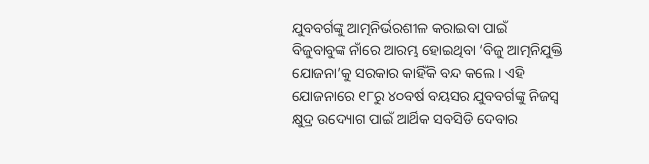ଯୁବବର୍ଗଙ୍କୁ ଆତ୍ମନିର୍ଭରଶୀଳ କରାଇବା ପାଇଁ ବିଜୁବାବୁଙ୍କ ନାଁରେ ଆରମ୍ଭ ହୋଇଥିବା ‘ବିଜୁ ଆତ୍ମନିଯୁକ୍ତି ଯୋଜନା’କୁ ସରକାର କାହିଁକି ବନ୍ଦ କଲେ । ଏହି ଯୋଜନାରେ ୧୮ରୁ ୪୦ବର୍ଷ ବୟସର ଯୁବବର୍ଗଙ୍କୁ ନିଜସ୍ୱ କ୍ଷୁଦ୍ର ଉଦ୍ୟୋଗ ପାଇଁ ଆର୍ଥିକ ସବସିଡି ଦେବାର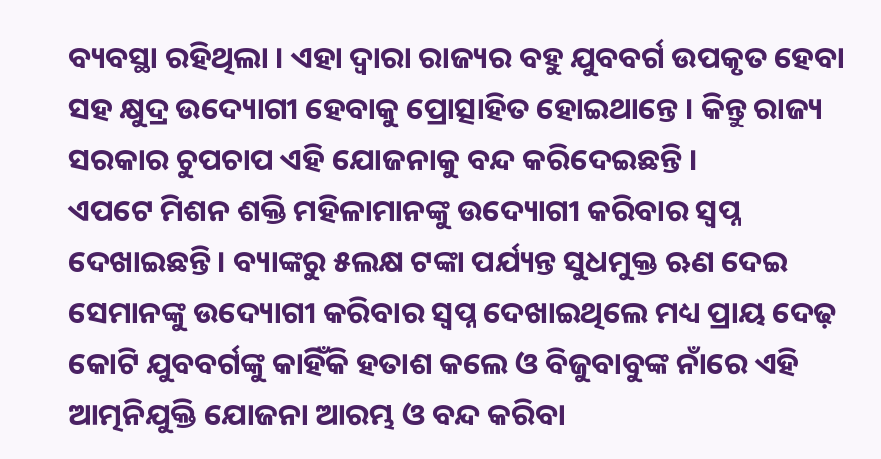ବ୍ୟବସ୍ଥା ରହିଥିଲା । ଏହା ଦ୍ୱାରା ରାଜ୍ୟର ବହୁ ଯୁବବର୍ଗ ଉପକୃତ ହେବା ସହ କ୍ଷୁଦ୍ର ଉଦ୍ୟୋଗୀ ହେବାକୁ ପ୍ରୋତ୍ସାହିତ ହୋଇଥାନ୍ତେ । କିନ୍ତୁ ରାଜ୍ୟ ସରକାର ଚୁପଚାପ ଏହି ଯୋଜନାକୁ ବନ୍ଦ କରିଦେଇଛନ୍ତି ।
ଏପଟେ ମିଶନ ଶକ୍ତି ମହିଳାମାନଙ୍କୁ ଉଦ୍ୟୋଗୀ କରିବାର ସ୍ୱପ୍ନ ଦେଖାଇଛନ୍ତି । ବ୍ୟାଙ୍କରୁ ୫ଲକ୍ଷ ଟଙ୍କା ପର୍ଯ୍ୟନ୍ତ ସୁଧମୁକ୍ତ ଋଣ ଦେଇ ସେମାନଙ୍କୁ ଉଦ୍ୟୋଗୀ କରିବାର ସ୍ୱପ୍ନ ଦେଖାଇଥିଲେ ମଧ୍ୟ ପ୍ରାୟ ଦେଢ଼ କୋଟି ଯୁବବର୍ଗଙ୍କୁ କାହିଁକି ହତାଶ କଲେ ଓ ବିଜୁବାବୁଙ୍କ ନାଁରେ ଏହି ଆତ୍ମନିଯୁକ୍ତି ଯୋଜନା ଆରମ୍ଭ ଓ ବନ୍ଦ କରିବା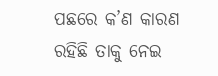ପଛରେ କ’ଣ କାରଣ ରହିଛି ତାକୁ ନେଇ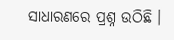ସାଧାରଣରେ ପ୍ରଶ୍ନ ଉଠିଛି ।